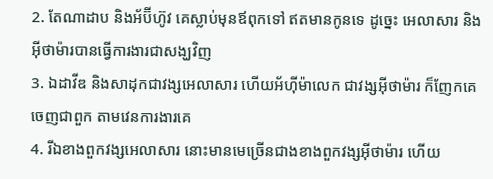2. តែណាដាប និងអ័ប៊ីហ៊ូវ គេស្លាប់មុនឪពុកទៅ ឥតមានកូនទេ ដូច្នេះ អេលាសារ និងអ៊ីថាម៉ារបានធ្វើការងារជាសង្ឃវិញ
3. ឯដាវីឌ និងសាដុកជាវង្សអេលាសារ ហើយអ័ហ៊ីម៉ាលេក ជាវង្សអ៊ីថាម៉ារ ក៏ញែកគេចេញជាពួក តាមវេនការងារគេ
4. រីឯខាងពួកវង្សអេលាសារ នោះមានមេច្រើនជាងខាងពួកវង្សអ៊ីថាម៉ារ ហើយ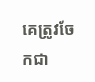គេត្រូវចែកជា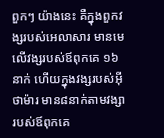ពួកៗ យ៉ាងនេះ គឺក្នុងពួកវង្សរបស់អេលាសារ មានមេលើវង្សរបស់ឪពុកគេ ១៦នាក់ ហើយក្នុងវង្សរបស់អ៊ីថាម៉ារ មាន៨នាក់តាមវង្សារបស់ឪពុកគេ